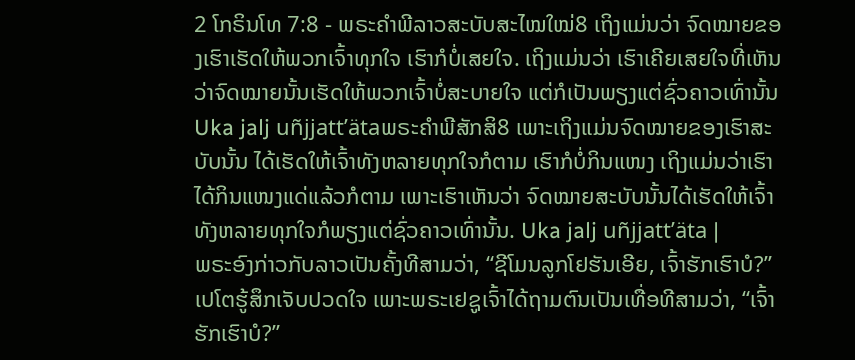2 ໂກຣິນໂທ 7:8 - ພຣະຄຳພີລາວສະບັບສະໄໝໃໝ່8 ເຖິງແມ່ນວ່າ ຈົດໝາຍຂອງເຮົາເຮັດໃຫ້ພວກເຈົ້າທຸກໃຈ ເຮົາກໍບໍ່ເສຍໃຈ. ເຖິງແມ່ນວ່າ ເຮົາເຄີຍເສຍໃຈທີ່ເຫັນວ່າຈົດໝາຍນັ້ນເຮັດໃຫ້ພວກເຈົ້າບໍ່ສະບາຍໃຈ ແຕ່ກໍເປັນພຽງແຕ່ຊົ່ວຄາວເທົ່ານັ້ນ Uka jalj uñjjattʼätaພຣະຄຳພີສັກສິ8 ເພາະເຖິງແມ່ນຈົດໝາຍຂອງເຮົາສະບັບນັ້ນ ໄດ້ເຮັດໃຫ້ເຈົ້າທັງຫລາຍທຸກໃຈກໍຕາມ ເຮົາກໍບໍ່ກິນແໜງ ເຖິງແມ່ນວ່າເຮົາໄດ້ກິນແໜງແດ່ແລ້ວກໍຕາມ ເພາະເຮົາເຫັນວ່າ ຈົດໝາຍສະບັບນັ້ນໄດ້ເຮັດໃຫ້ເຈົ້າທັງຫລາຍທຸກໃຈກໍພຽງແຕ່ຊົ່ວຄາວເທົ່ານັ້ນ. Uka jalj uñjjattʼäta |
ພຣະອົງກ່າວກັບລາວເປັນຄັ້ງທີສາມວ່າ, “ຊີໂມນລູກໂຢຮັນເອີຍ, ເຈົ້າຮັກເຮົາບໍ?” ເປໂຕຮູ້ສຶກເຈັບປວດໃຈ ເພາະພຣະເຢຊູເຈົ້າໄດ້ຖາມຕົນເປັນເທື່ອທີສາມວ່າ, “ເຈົ້າຮັກເຮົາບໍ?”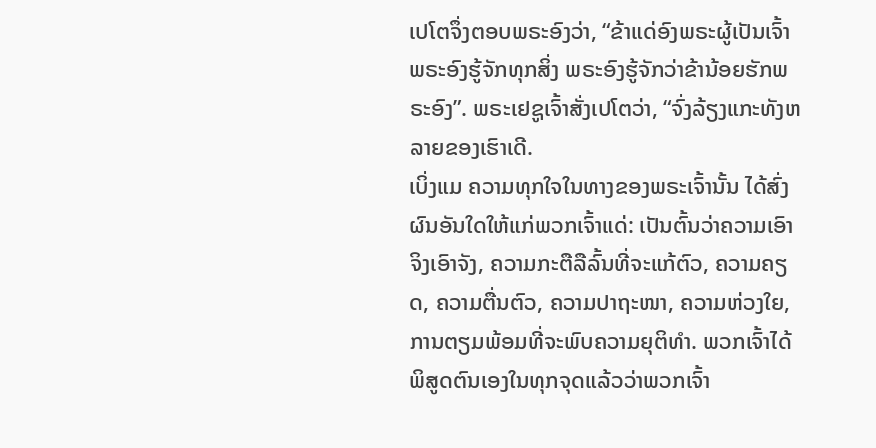ເປໂຕຈຶ່ງຕອບພຣະອົງວ່າ, “ຂ້າແດ່ອົງພຣະຜູ້ເປັນເຈົ້າ ພຣະອົງຮູ້ຈັກທຸກສິ່ງ ພຣະອົງຮູ້ຈັກວ່າຂ້ານ້ອຍຮັກພຣະອົງ”. ພຣະເຢຊູເຈົ້າສັ່ງເປໂຕວ່າ, “ຈົ່ງລ້ຽງແກະທັງຫລາຍຂອງເຮົາເດີ.
ເບິ່ງແມ ຄວາມທຸກໃຈໃນທາງຂອງພຣະເຈົ້ານັ້ນ ໄດ້ສົ່ງຜົນອັນໃດໃຫ້ແກ່ພວກເຈົ້າແດ່: ເປັນຕົ້ນວ່າຄວາມເອົາຈິງເອົາຈັງ, ຄວາມກະຕືລືລົ້ນທີ່ຈະແກ້ຕົວ, ຄວາມຄຽດ, ຄວາມຕື່ນຕົວ, ຄວາມປາຖະໜາ, ຄວາມຫ່ວງໃຍ, ການຕຽມພ້ອມທີ່ຈະພົບຄວາມຍຸຕິທຳ. ພວກເຈົ້າໄດ້ພິສູດຕົນເອງໃນທຸກຈຸດແລ້ວວ່າພວກເຈົ້າ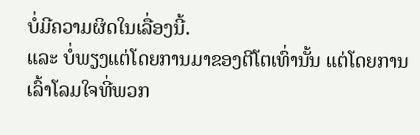ບໍ່ມີຄວາມຜິດໃນເລື່ອງນີ້.
ແລະ ບໍ່ພຽງແຕ່ໂດຍການມາຂອງຕີໂຕເທົ່ານັ້ນ ແຕ່ໂດຍການເລົ້າໂລມໃຈທີ່ພວກ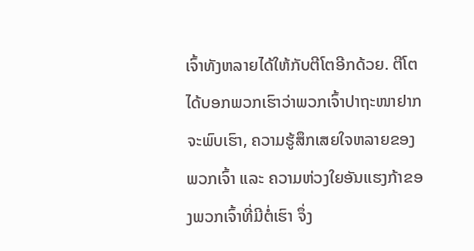ເຈົ້າທັງຫລາຍໄດ້ໃຫ້ກັບຕີໂຕອີກດ້ວຍ. ຕີໂຕໄດ້ບອກພວກເຮົາວ່າພວກເຈົ້າປາຖະໜາຢາກຈະພົບເຮົາ, ຄວາມຮູ້ສຶກເສຍໃຈຫລາຍຂອງພວກເຈົ້າ ແລະ ຄວາມຫ່ວງໃຍອັນແຮງກ້າຂອງພວກເຈົ້າທີ່ມີຕໍ່ເຮົາ ຈຶ່ງ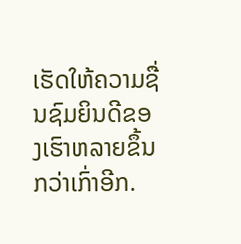ເຮັດໃຫ້ຄວາມຊື່ນຊົມຍິນດີຂອງເຮົາຫລາຍຂຶ້ນກວ່າເກົ່າອີກ.